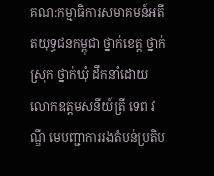គណ:កម្មាធិការសមាគមន៍អតីតយុទ្ធជនកម្ពុជា ថ្នាក់ខេត្ត ថ្នាក់ស្រុក ថ្នាក់ឃុំ ដឹកនាំដោយ លោកឧត្តមសនីយ៍ត្រី ទេព វណ្ឌី មេបញ្ជាការរងតំបន់ប្រតិប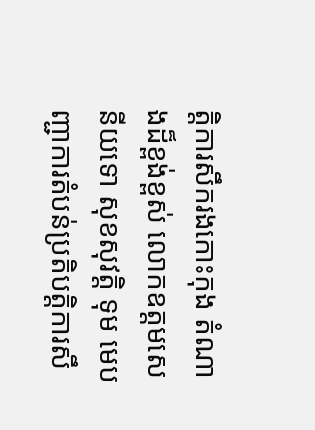ត្តិការសឹករងកោះកុង តំណាងដ៏ខ្ពង់ខ្ពស់ លោកឧត្តមសេនីយទោ សុខសុវត្តិ ទុម មេបញ្ជាការតំបន់ប្រតិបត្តិការសឹ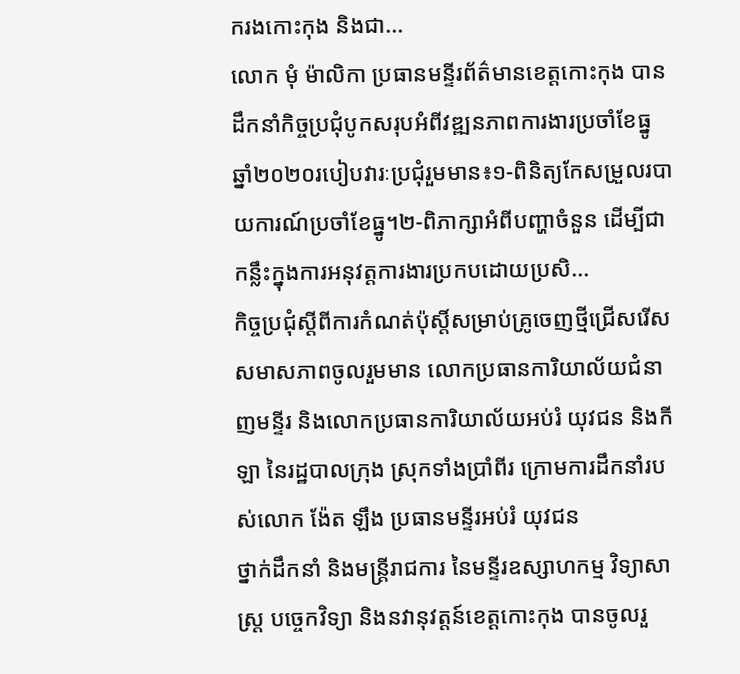ករងកោះកុង និងជា...
លោក មុំ ម៉ាលិកា ប្រធានមន្ទីរព័ត៌មានខេត្តកោះកុង បានដឹកនាំកិច្ចប្រជុំបូកសរុបអំពីវឌ្ឍនភាពការងារប្រចាំខែធ្នូ ឆ្នាំ២០២០របៀបវារៈប្រជុំរួមមាន៖១-ពិនិត្យកែសម្រួលរបាយការណ៍ប្រចាំខែធ្នូ។២-ពិភាក្សាអំពីបញ្ហាចំនួន ដើម្បីជាកន្លឹះក្នុងការអនុវត្តការងារប្រកបដោយប្រសិ...
កិច្ចប្រជុំស្តីពីការកំណត់ប៉ុស្តិ៍សម្រាប់គ្រូចេញថ្មីជ្រើសរើស សមាសភាពចូលរួមមាន លោកប្រធានការិយាល័យជំនាញមន្ទីរ និងលោកប្រធានការិយាល័យអប់រំ យុវជន និងកីឡា នៃរដ្ឋបាលក្រុង ស្រុកទាំងប្រាំពីរ ក្រោមការដឹកនាំរបស់លោក ង៉ែត ឡឹង ប្រធានមន្ទីរអប់រំ យុវជន
ថ្នាក់ដឹកនាំ និងមន្ត្រីរាជការ នៃមន្ទីរឧស្សាហកម្ម វិទ្យាសាស្រ្ត បច្ចេកវិទ្យា និងនវានុវត្តន៍ខេត្តកោះកុង បានចូលរួ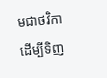មជាថវិកា ដើម្បីទិញ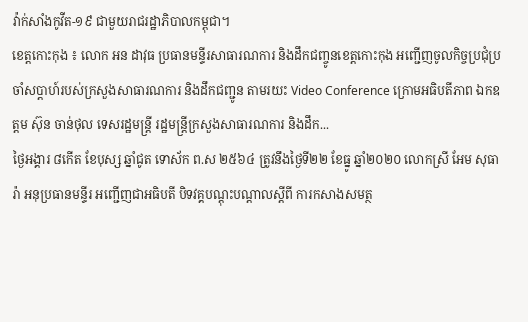វ៉ាក់សាំងកូវីត-១៩ ជាមួយរាជរដ្ឋាភិបាលកម្ពុជា។
ខេត្តកោះកុង ៖ លោក អន ដាវុធ ប្រធានមន្ទីរសាធារណការ និងដឹកជញ្ចូនខេត្តកោះកុង អញ្ជើញចូលកិច្ចប្រជុំប្រចាំសប្តាហ៍របស់ក្រសួងសាធារណការ និងដឹកជញ្ជូន តាមរយះ Video Conference ក្រោមអធិបតីភាព ឯកឧត្តម ស៊ុន ចាន់ថុល ទេសរដ្ឋមន្ត្រី រដ្ឋមន្ត្រីក្រសួងសាធារណការ និងដឹក...
ថ្ងៃអង្គារ ៨កើត ខែបុស្ស ឆ្នាំជូត ទោស័ក ព.ស ២៥៦៤ ត្រូវនឹងថ្ងៃទី២២ ខែធ្នូ ឆ្នាំ២០២០ លោកស្រី អែម សុធារ៉ា អនុប្រធានមន្ទីរ អញ្ជើញជាអធិបតី បិទវគ្គបណ្តុះបណ្តាលស្តីពី ការកសាងសមត្ថ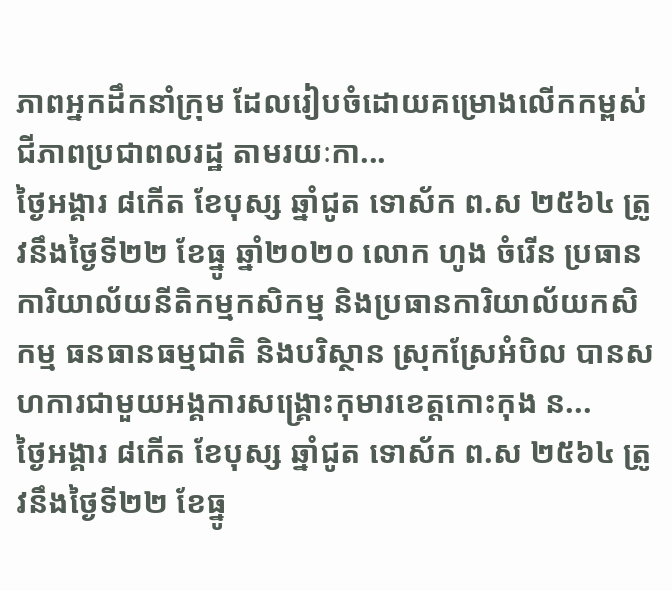ភាពអ្នកដឹកនាំក្រុម ដែលរៀបចំដោយគម្រោងលើកកម្ពស់ជីភាពប្រជាពលរដ្ឋ តាមរយៈកា...
ថ្ងៃអង្គារ ៨កើត ខែបុស្ស ឆ្នាំជូត ទោស័ក ព.ស ២៥៦៤ ត្រូវនឹងថ្ងៃទី២២ ខែធ្នូ ឆ្នាំ២០២០ លោក ហូង ចំរើន ប្រធានការិយាល័យនីតិកម្មកសិកម្ម និងប្រធានការិយាល័យកសិកម្ម ធនធានធម្មជាតិ និងបរិស្ថាន ស្រុកស្រែអំបិល បានសហការជាមួយអង្គការសង្គ្រោះកុមារខេត្តកោះកុង ន...
ថ្ងៃអង្គារ ៨កើត ខែបុស្ស ឆ្នាំជូត ទោស័ក ព.ស ២៥៦៤ ត្រូវនឹងថ្ងៃទី២២ ខែធ្នូ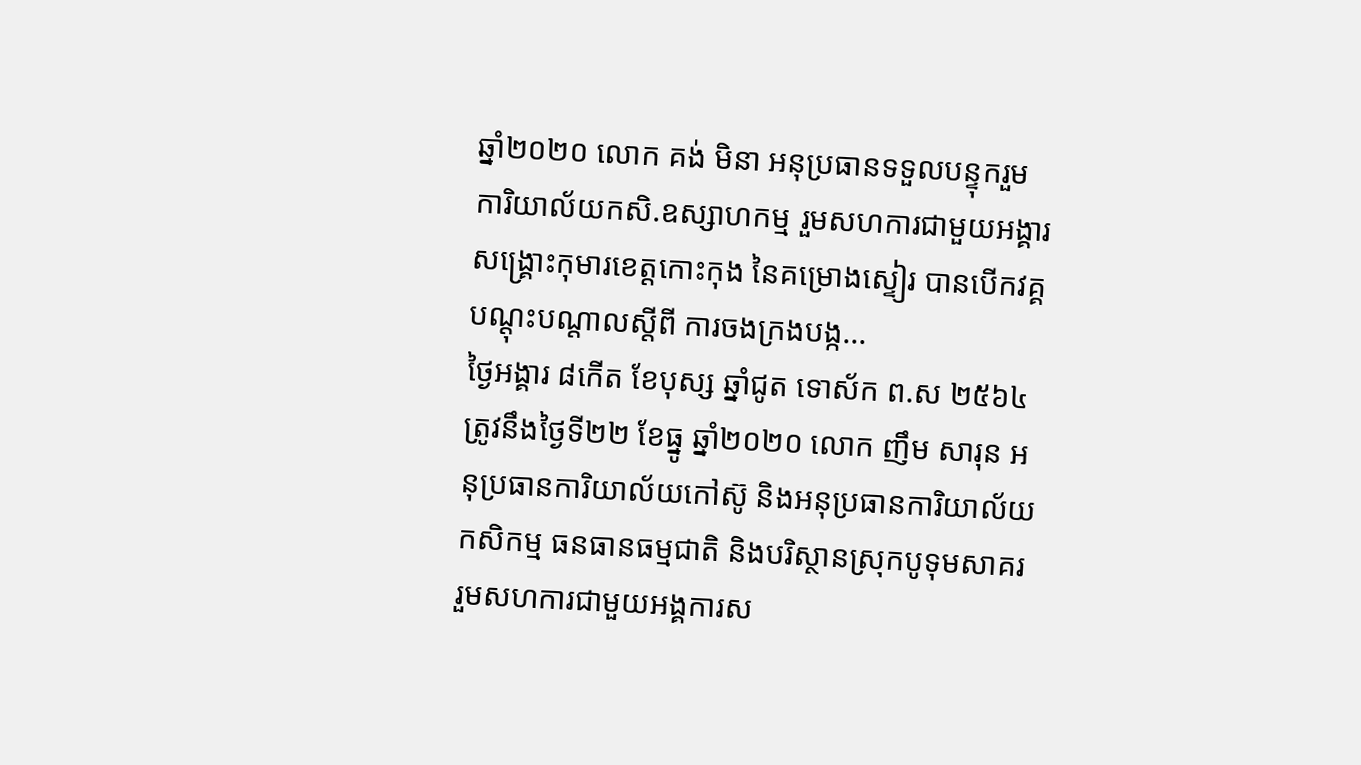ឆ្នាំ២០២០ លោក គង់ មិនា អនុប្រធានទទួលបន្ទុករួមការិយាល័យកសិ.ឧស្សាហកម្ម រួមសហការជាមួយអង្គារសង្គ្រោះកុមារខេត្តកោះកុង នៃគម្រោងស្ទៀរ បានបើកវគ្គបណ្តុះបណ្តាលស្តីពី ការចងក្រងបង្ក...
ថ្ងៃអង្គារ ៨កើត ខែបុស្ស ឆ្នាំជូត ទោស័ក ព.ស ២៥៦៤ ត្រូវនឹងថ្ងៃទី២២ ខែធ្នូ ឆ្នាំ២០២០ លោក ញឹម សារុន អនុប្រធានការិយាល័យកៅស៊ូ និងអនុប្រធានការិយាល័យកសិកម្ម ធនធានធម្មជាតិ និងបរិស្ថានស្រុកបូទុមសាគរ រួមសហការជាមួយអង្គការស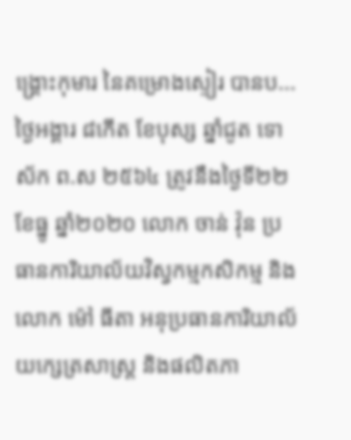ង្រ្គោះកុមារ នៃគម្រោងស្ទៀរ បានប...
ថ្ងៃអង្គារ ៨កើត ខែបុស្ស ឆ្នាំជូត ទោស័ក ព.ស ២៥៦៤ ត្រូវនឹងថ្ងៃទី២២ ខែធ្នូ ឆ្នាំ២០២០ លោក ចាន់ វ៉ុន ប្រធានការិយាល័យវិស្វកម្មកសិកម្ម និងលោក ម៉ៅ ធីតា អនុប្រធានការិយាល័យក្សេត្រសាស្រ្ត និងផលិតភា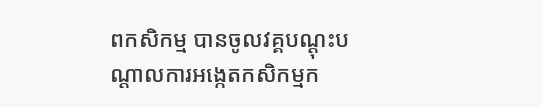ពកសិកម្ម បានចូលវគ្គបណ្ដុះបណ្តាលការអង្កេតកសិកម្មក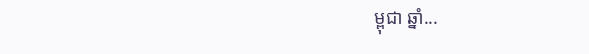ម្ពុជា ឆ្នាំ...